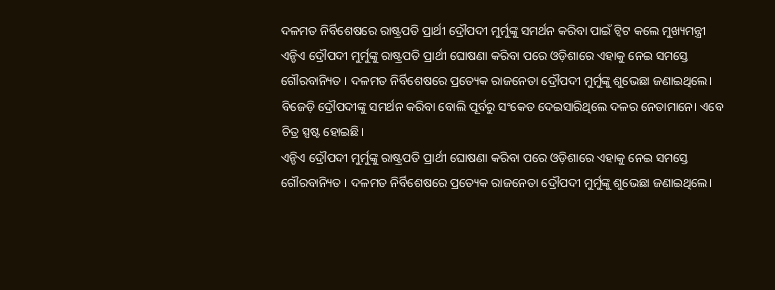ଦଳମତ ନିର୍ବିଶେଷରେ ରାଷ୍ଟ୍ରପତି ପ୍ରାର୍ଥୀ ଦ୍ରୌପଦୀ ମୁର୍ମୁଙ୍କୁ ସମର୍ଥନ କରିବା ପାଇଁ ଟ୍ବିଟ କଲେ ମୁଖ୍ୟମନ୍ତ୍ରୀ
ଏନ୍ଡିଏ ଦ୍ରୌପଦୀ ମୁର୍ମୁଙ୍କୁ ରାଷ୍ଟ୍ରପତି ପ୍ରାର୍ଥୀ ଘୋଷଣା କରିବା ପରେ ଓଡ଼ିଶାରେ ଏହାକୁ ନେଇ ସମସ୍ତେ ଗୌରବାନ୍ୟିତ । ଦଳମତ ନିର୍ବିଶେଷରେ ପ୍ରତ୍ୟେକ ରାଜନେତା ଦ୍ରୌପଦୀ ମୁର୍ମୁଙ୍କୁ ଶୁଭେଛା ଜଣାଇଥିଲେ। ବିଜେଡ଼ି ଦ୍ରୌପଦୀଙ୍କୁ ସମର୍ଥନ କରିବା ବୋଲି ପୂର୍ବରୁ ସଂକେତ ଦେଇସାରିଥିଲେ ଦଳର ନେତାମାନେ। ଏବେ ଚିତ୍ର ସ୍ପଷ୍ଟ ହୋଇଛି।
ଏନ୍ଡିଏ ଦ୍ରୌପଦୀ ମୁର୍ମୁଙ୍କୁ ରାଷ୍ଟ୍ରପତି ପ୍ରାର୍ଥୀ ଘୋଷଣା କରିବା ପରେ ଓଡ଼ିଶାରେ ଏହାକୁ ନେଇ ସମସ୍ତେ ଗୌରବାନ୍ୟିତ । ଦଳମତ ନିର୍ବିଶେଷରେ ପ୍ରତ୍ୟେକ ରାଜନେତା ଦ୍ରୌପଦୀ ମୁର୍ମୁଙ୍କୁ ଶୁଭେଛା ଜଣାଇଥିଲେ।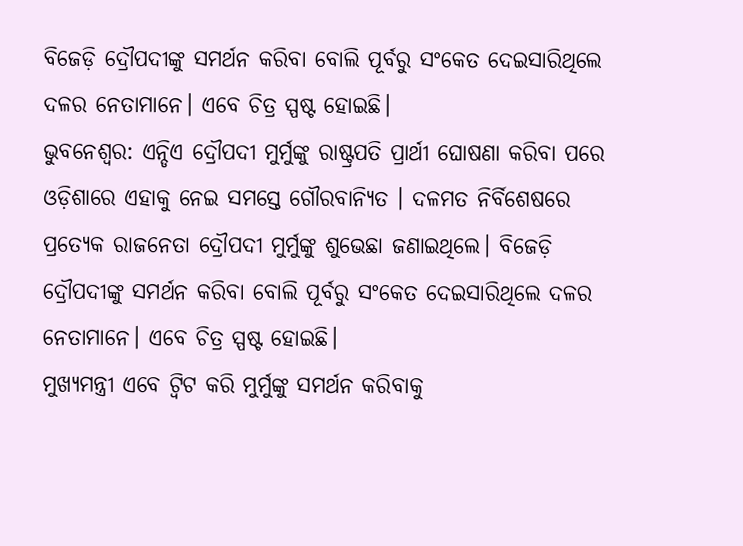ବିଜେଡ଼ି ଦ୍ରୌପଦୀଙ୍କୁ ସମର୍ଥନ କରିବା ବୋଲି ପୂର୍ବରୁ ସଂକେତ ଦେଇସାରିଥିଲେ ଦଳର ନେତାମାନେ। ଏବେ ଚିତ୍ର ସ୍ପଷ୍ଟ ହୋଇଛି।
ଭୁବନେଶ୍ୱର: ଏନ୍ଡିଏ ଦ୍ରୌପଦୀ ମୁର୍ମୁଙ୍କୁ ରାଷ୍ଟ୍ରପତି ପ୍ରାର୍ଥୀ ଘୋଷଣା କରିବା ପରେ ଓଡ଼ିଶାରେ ଏହାକୁ ନେଇ ସମସ୍ତେ ଗୌରବାନ୍ୟିତ । ଦଳମତ ନିର୍ବିଶେଷରେ ପ୍ରତ୍ୟେକ ରାଜନେତା ଦ୍ରୌପଦୀ ମୁର୍ମୁଙ୍କୁ ଶୁଭେଛା ଜଣାଇଥିଲେ। ବିଜେଡ଼ି ଦ୍ରୌପଦୀଙ୍କୁ ସମର୍ଥନ କରିବା ବୋଲି ପୂର୍ବରୁ ସଂକେତ ଦେଇସାରିଥିଲେ ଦଳର ନେତାମାନେ। ଏବେ ଚିତ୍ର ସ୍ପଷ୍ଟ ହୋଇଛି।
ମୁଖ୍ୟମନ୍ତ୍ରୀ ଏବେ ଟ୍ବିଟ କରି ମୁର୍ମୁଙ୍କୁ ସମର୍ଥନ କରିବାକୁ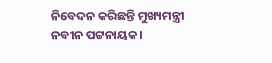ନିବେଦନ କରିଛନ୍ତି ମୁଖ୍ୟମନ୍ତ୍ରୀ ନବୀନ ପଟ୍ଟନାୟକ।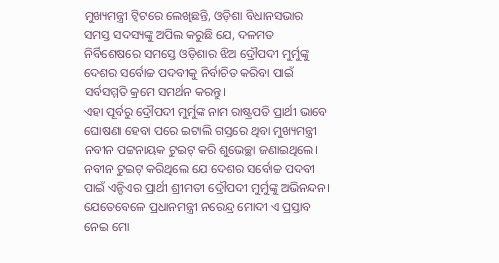ମୁଖ୍ୟମନ୍ତ୍ରୀ ଟ୍ବିଟରେ ଲେଖିଛନ୍ତି, ଓଡ଼ିଶା ବିଧାନସଭାର ସମସ୍ତ ସଦସ୍ୟଙ୍କୁ ଅପିଲ କରୁଛି ଯେ, ଦଳମତ ନିର୍ବିଶେଷରେ ସମସ୍ତେ ଓଡ଼ିଶାର ଝିଅ ଦ୍ରୌପଦୀ ମୁର୍ମୁଙ୍କୁ ଦେଶର ସର୍ବୋଚ୍ଚ ପଦବୀକୁ ନିର୍ବାଚିତ କରିବା ପାଇଁ ସର୍ବସମ୍ମତି କ୍ରମେ ସମର୍ଥନ କରନ୍ତୁ।
ଏହା ପୂର୍ବରୁ ଦ୍ରୌପଦୀ ମୁର୍ମୁଙ୍କ ନାମ ରାଷ୍ଟ୍ରପତି ପ୍ରାର୍ଥୀ ଭାବେ ଘୋଷଣା ହେବା ପରେ ଇଟାଲି ଗସ୍ତରେ ଥିବା ମୁଖ୍ୟମନ୍ତ୍ରୀ ନବୀନ ପଟ୍ଟନାୟକ ଟୁଇଟ୍ କରି ଶୁଭେଚ୍ଛା ଜଣାଇଥିଲେ। ନବୀନ ଟୁଇଟ୍ କରିଥିଲେ ଯେ ଦେଶର ସର୍ବୋଚ୍ଚ ପଦବୀ ପାଇଁ ଏନ୍ଡିଏର ପ୍ରାର୍ଥୀ ଶ୍ରୀମତୀ ଦ୍ରୌପଦୀ ମୁର୍ମୁଙ୍କୁ ଅଭିନନ୍ଦନ।
ଯେତେବେଳେ ପ୍ରଧାନମନ୍ତ୍ରୀ ନରେନ୍ଦ୍ର ମୋଦୀ ଏ ପ୍ରସ୍ତାବ ନେଇ ମୋ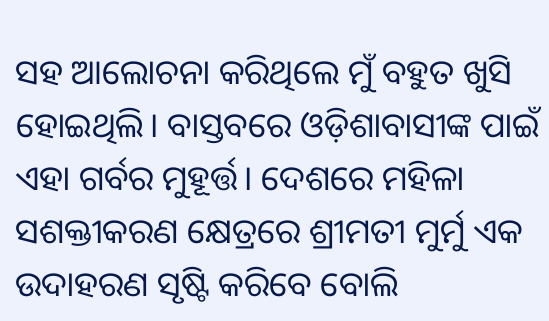ସହ ଆଲୋଚନା କରିଥିଲେ ମୁଁ ବହୁତ ଖୁସି ହୋଇଥିଲି। ବାସ୍ତବରେ ଓଡ଼ିଶାବାସୀଙ୍କ ପାଇଁ ଏହା ଗର୍ବର ମୁହୂର୍ତ୍ତ। ଦେଶରେ ମହିଳା ସଶକ୍ତୀକରଣ କ୍ଷେତ୍ରରେ ଶ୍ରୀମତୀ ମୁର୍ମୁ ଏକ ଉଦାହରଣ ସୃଷ୍ଟି କରିବେ ବୋଲି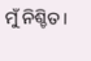ମୁଁ ନିଶ୍ଚିତ।